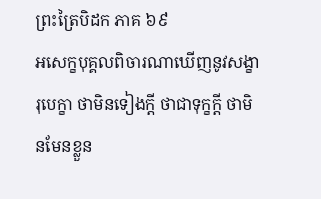ព្រះត្រៃបិដក ភាគ ៦៩
អសេក្ខបុគ្គលពិចារណាឃើញនូវសង្ខារុបេក្ខា ថាមិនទៀងក្តី ថាជាទុក្ខក្តី ថាមិនមែនខ្លួន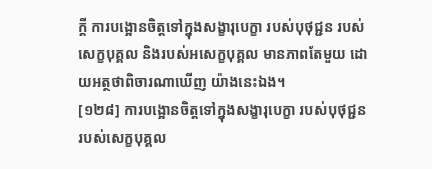ក្តី ការបង្អោនចិត្តទៅក្នុងសង្ខារុបេក្ខា របស់បុថុជ្ជន របស់សេក្ខបុគ្គល និងរបស់អសេក្ខបុគ្គល មានភាពតែមួយ ដោយអត្ថថាពិចារណាឃើញ យ៉ាងនេះឯង។
[១២៨] ការបង្អោនចិត្តទៅក្នុងសង្ខារុបេក្ខា របស់បុថុជ្ជន របស់សេក្ខបុគ្គល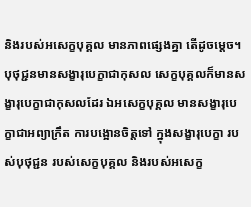និងរបស់អសេក្ខបុគ្គល មានភាពផ្សេងគ្នា តើដូចម្តេច។ បុថុជ្ជនមានសង្ខារុបេក្ខាជាកុសល សេក្ខបុគ្គលក៏មានសង្ខារុបេក្ខាជាកុសលដែរ ឯអសេក្ខបុគ្គល មានសង្ខារុបេក្ខាជាអព្យាក្រឹត ការបង្អោនចិត្តទៅ ក្នុងសង្ខារុបេក្ខា របស់បុថុជ្ជន របស់សេក្ខបុគ្គល និងរបស់អសេក្ខ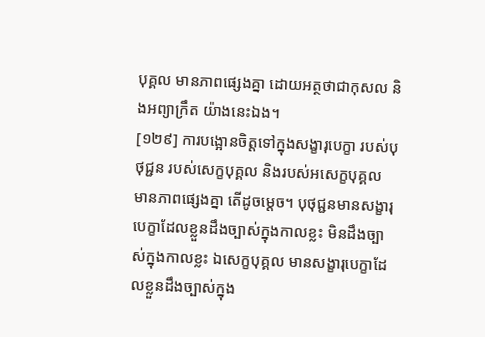បុគ្គល មានភាពផ្សេងគ្នា ដោយអត្ថថាជាកុសល និងអព្យាក្រឹត យ៉ាងនេះឯង។
[១២៩] ការបង្អោនចិត្តទៅក្នុងសង្ខារុបេក្ខា របស់បុថុជ្ជន របស់សេក្ខបុគ្គល និងរបស់អសេក្ខបុគ្គល មានភាពផ្សេងគ្នា តើដូចម្តេច។ បុថុជ្ជនមានសង្ខារុបេក្ខាដែលខ្លួនដឹងច្បាស់ក្នុងកាលខ្លះ មិនដឹងច្បាស់ក្នុងកាលខ្លះ ឯសេក្ខបុគ្គល មានសង្ខារុបេក្ខាដែលខ្លួនដឹងច្បាស់ក្នុង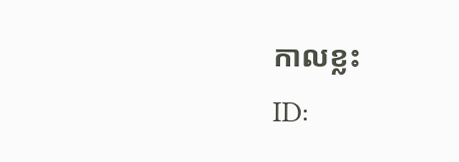កាលខ្លះ
ID: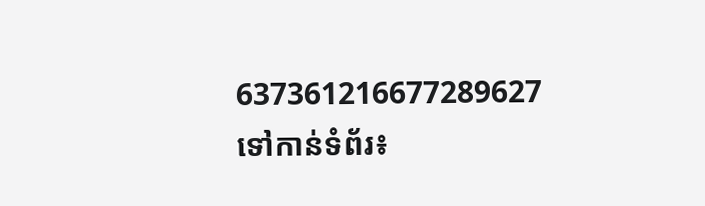637361216677289627
ទៅកាន់ទំព័រ៖